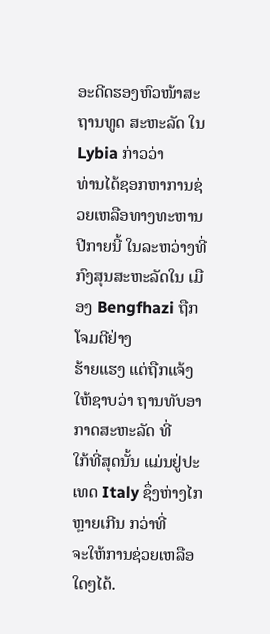ອະດີດຮອງຫົວໜ້າສະຖານທູດ ສະຫະລັດ ໃນ Lybia ກ່າວວ່າ
ທ່ານໄດ້ຊອກຫາການຊ່ວຍເຫລືອທາງທະຫານ ປີກາຍນີ້ ໃນລະຫວ່າງທີ່ກົງສຸນສະຫະລັດໃນ ເມືອງ Bengfhazi ຖືກໂຈມຕີຢ່າງ
ຮ້າຍແຮງ ແຕ່ຖືກແຈ້ງໃຫ້ຊາບວ່າ ຖານທັບອາກາດສະຫະລັດ ທີ່
ໃກ້ທີ່ສຸດນັ້ນ ແມ່ນຢູ່ປະເທດ Italy ຊຶ່ງຫ່າງໄກຫຼາຍເກີນ ກວ່າທີ່
ຈະໃຫ້ການຊ່ວຍເຫລືອໃດໆໄດ້.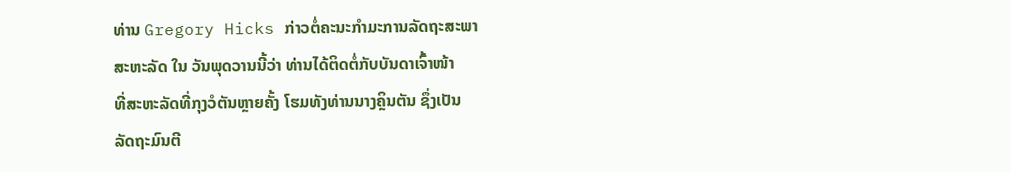ທ່ານ Gregory Hicks ກ່າວຕໍ່ຄະນະກໍາມະການລັດຖະສະພາ
ສະຫະລັດ ໃນ ວັນພຸດວານນີ້ວ່າ ທ່ານໄດ້ຕິດຕໍ່ກັບບັນດາເຈົ້າໜ້າ
ທີ່ສະຫະລັດທີ່ກຸງວໍຕັນຫຼາຍຄັ້ງ ໂຮມທັງທ່ານນາງຄຼິນຕັນ ຊຶ່ງເປັນ
ລັດຖະມົນຕີ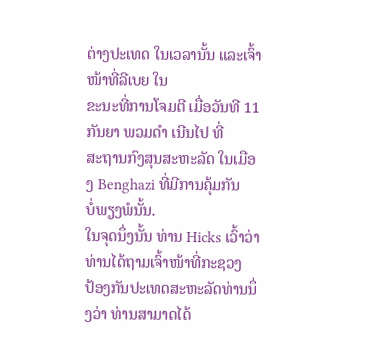ຕ່າງປະເທດ ໃນເວລານັ້ນ ແລະເຈົ້າໜ້າທີ່ລີເບຍ ໃນ
ຂະນະທີ່ການໂຈມຕີ ເມື່ອວັນທີ 11 ກັນຍາ ພວມດຳ ເນີນໄປ ທີ່
ສະຖານກົງສຸນສະຫະລັດ ໃນເມືອງ Benghazi ທີ່ມີການຄຸ້ມກັນ
ບໍ່ພຽງພໍນັ້ນ.
ໃນຈຸດນຶ່ງນັ້ນ ທ່ານ Hicks ເວົ້າວ່າ ທ່ານໄດ້ຖາມເຈົ້າໜ້າທີ່ກະຊວງ
ປ້ອງກັນປະເທດສະຫະລັດທ່ານນຶ່ງວ່າ ທ່ານສາມາດໄດ້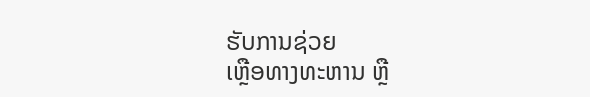ຮັບການຊ່ວຍ
ເຫຼືອທາງທະຫານ ຫຼື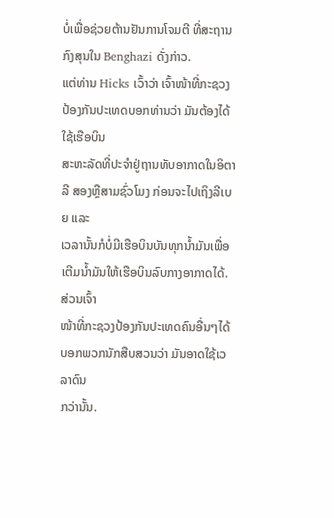ບໍ່ເພື່ອຊ່ວຍຕ້ານຢັນການໂຈມຕີ ທີ່ສະຖານກົງສຸນໃນ Benghazi ດັ່ງກ່າວ.
ແຕ່ທ່ານ Hicks ເວົ້າວ່າ ເຈົ້າໜ້າທີ່ກະຊວງປ້ອງກັນປະເທດບອກທ່ານວ່າ ມັນຕ້ອງໄດ້ໃຊ້ເຮືອບິນ
ສະຫະລັດທີ່ປະຈໍາຢູ່ຖານທັບອາກາດໃນອິຕາລີ ສອງຫຼືສາມຊົ່ວໂມງ ກ່ອນຈະໄປເຖິງລີເບຍ ແລະ
ເວລານັ້ນກໍບໍ່ມີເຮືອບິນບັນທຸກນໍ້າມັນເພື່ອ ເຕີມນໍ້າມັນໃຫ້ເຮືອບິນລົບກາງອາກາດໄດ້. ສ່ວນເຈົ້າ
ໜ້າທີ່ກະຊວງປ້ອງກັນປະເທດຄົນອື່ນໆໄດ້ບອກພວກນັກສືບສວນວ່າ ມັນອາດໃຊ້ເວລາດົນ
ກວ່ານັ້ນ.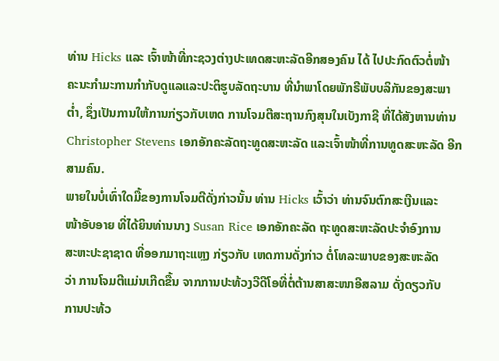ທ່ານ Hicks ແລະ ເຈົ້າໜ້າທີ່ກະຊວງຕ່າງປະເທດສະຫະລັດອີກສອງຄົນ ໄດ້ ໄປປະກົດຕົວຕໍ່ໜ້າ
ຄະນະກໍາມະການກໍາກັບດູແລແລະປະຕິຮູບລັດຖະບານ ທີ່ນໍາພາໂດຍພັກຣີພັບບລິກັນຂອງສະພາ
ຕໍ່າ, ຊຶ່ງເປັນການໃຫ້ການກ່ຽວກັບເຫດ ການໂຈມຕີສະຖານກົງສຸນໃນເບັງກາຊີ ທີ່ໄດ້ສັງຫານທ່ານ
Christopher Stevens ເອກອັກຄະລັດຖະທູດສະຫະລັດ ແລະເຈົ້າໜ້າທີ່ການທູດສະຫະລັດ ອີກ
ສາມຄົນ.
ພາຍໃນບໍ່ເທົ່າໃດມື້ຂອງການໂຈມຕີດັ່ງກ່າວນັ້ນ ທ່ານ Hicks ເວົ້າວ່າ ທ່ານຈົນຕົກສະເງີນແລະ
ໜ້າອັບອາຍ ທີ່ໄດ້ຍິນທ່ານນາງ Susan Rice ເອກອັກຄະລັດ ຖະທູດສະຫະລັດປະຈໍາອົງການ
ສະຫະປະຊາຊາດ ທີ່ອອກມາຖະແຫຼງ ກ່ຽວກັບ ເຫດການດັ່ງກ່າວ ຕໍ່ໂທລະພາບຂອງສະຫະລັດ
ວ່າ ການໂຈມຕີແມ່ນເກີດຂື້ນ ຈາກການປະທ້ວງວີດີໂອທີ່ຕໍ່ຕ້ານສາສະໜາອີສລາມ ດັ່ງດຽວກັບ
ການປະທ້ວ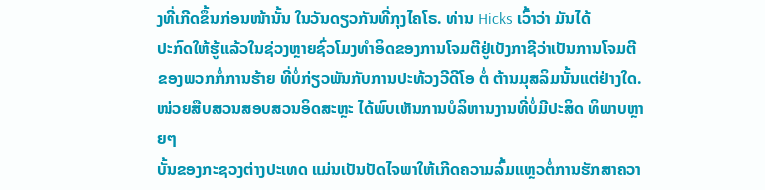ງທີ່ເກີດຂຶ້ນກ່ອນໜ້ານັ້ນ ໃນວັນດຽວກັນທີ່ກຸງໄຄໂຣ. ທ່ານ Hicks ເວົ້າວ່າ ມັນໄດ້
ປະກົດໃຫ້ຮູ້ແລ້ວໃນຊ່ວງຫຼາຍຊົ່ວໂມງທໍາອິດຂອງການໂຈມຕີຢູ່ເບັງກາຊີວ່າເປັນການໂຈມຕີ
ຂອງພວກກໍ່ການຮ້າຍ ທີ່ບໍ່ກ່ຽວພັນກັບການປະທ້ວງວີດີໂອ ຕໍ່ ຕ້ານມຸສລິມນັ້ນແຕ່ຢ່າງໃດ.
ໜ່ວຍສືບສວນສອບສວນອິດສະຫຼະ ໄດ້ພົບເຫັນການບໍລິຫານງານທີ່ບໍ່ມີປະສິດ ທິພາບຫຼາຍໆ
ບັ້ນຂອງກະຊວງຕ່າງປະເທດ ແມ່ນເປັນປັດໄຈພາໃຫ້ເກີດຄວາມລົ້ມແຫຼວຕໍ່ການຮັກສາຄວາ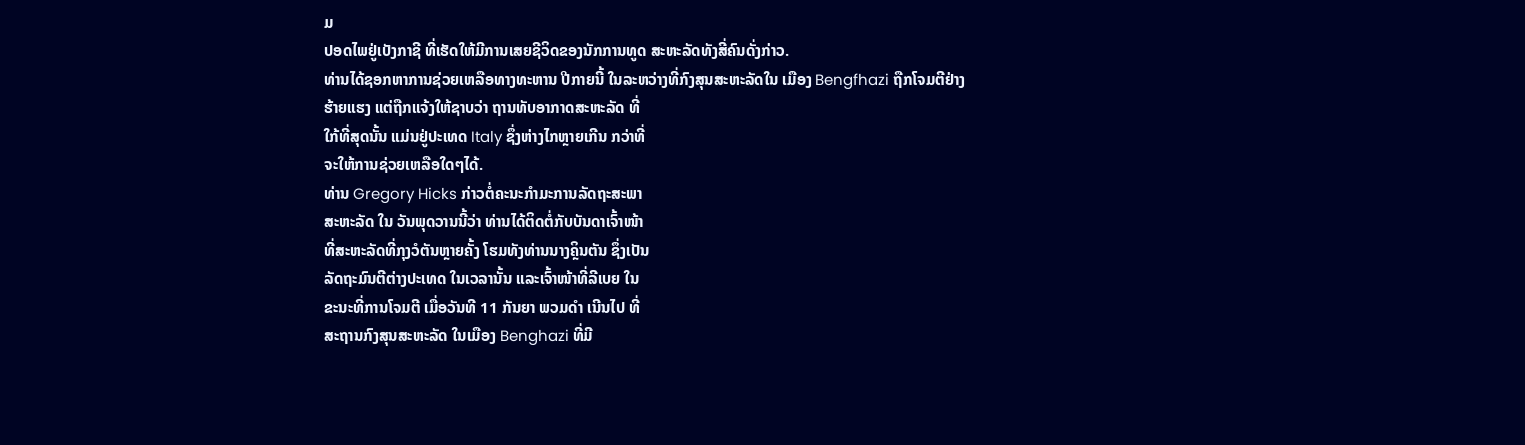ມ
ປອດໄພຢູ່ເບັງກາຊີ ທີ່ເຮັດໃຫ້ມີການເສຍຊີວິດຂອງນັກການທູດ ສະຫະລັດທັງສີ່ຄົນດັ່ງກ່າວ.
ທ່ານໄດ້ຊອກຫາການຊ່ວຍເຫລືອທາງທະຫານ ປີກາຍນີ້ ໃນລະຫວ່າງທີ່ກົງສຸນສະຫະລັດໃນ ເມືອງ Bengfhazi ຖືກໂຈມຕີຢ່າງ
ຮ້າຍແຮງ ແຕ່ຖືກແຈ້ງໃຫ້ຊາບວ່າ ຖານທັບອາກາດສະຫະລັດ ທີ່
ໃກ້ທີ່ສຸດນັ້ນ ແມ່ນຢູ່ປະເທດ Italy ຊຶ່ງຫ່າງໄກຫຼາຍເກີນ ກວ່າທີ່
ຈະໃຫ້ການຊ່ວຍເຫລືອໃດໆໄດ້.
ທ່ານ Gregory Hicks ກ່າວຕໍ່ຄະນະກໍາມະການລັດຖະສະພາ
ສະຫະລັດ ໃນ ວັນພຸດວານນີ້ວ່າ ທ່ານໄດ້ຕິດຕໍ່ກັບບັນດາເຈົ້າໜ້າ
ທີ່ສະຫະລັດທີ່ກຸງວໍຕັນຫຼາຍຄັ້ງ ໂຮມທັງທ່ານນາງຄຼິນຕັນ ຊຶ່ງເປັນ
ລັດຖະມົນຕີຕ່າງປະເທດ ໃນເວລານັ້ນ ແລະເຈົ້າໜ້າທີ່ລີເບຍ ໃນ
ຂະນະທີ່ການໂຈມຕີ ເມື່ອວັນທີ 11 ກັນຍາ ພວມດຳ ເນີນໄປ ທີ່
ສະຖານກົງສຸນສະຫະລັດ ໃນເມືອງ Benghazi ທີ່ມີ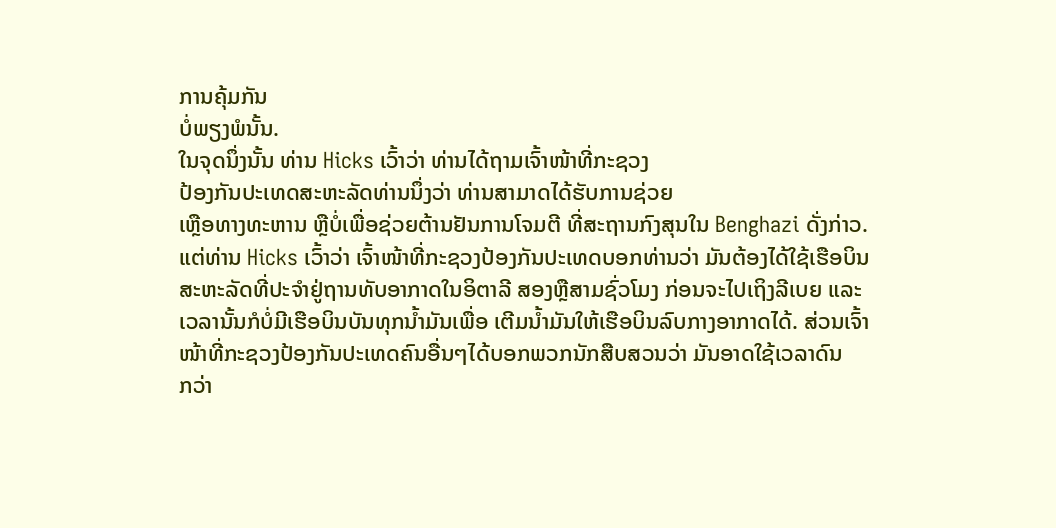ການຄຸ້ມກັນ
ບໍ່ພຽງພໍນັ້ນ.
ໃນຈຸດນຶ່ງນັ້ນ ທ່ານ Hicks ເວົ້າວ່າ ທ່ານໄດ້ຖາມເຈົ້າໜ້າທີ່ກະຊວງ
ປ້ອງກັນປະເທດສະຫະລັດທ່ານນຶ່ງວ່າ ທ່ານສາມາດໄດ້ຮັບການຊ່ວຍ
ເຫຼືອທາງທະຫານ ຫຼືບໍ່ເພື່ອຊ່ວຍຕ້ານຢັນການໂຈມຕີ ທີ່ສະຖານກົງສຸນໃນ Benghazi ດັ່ງກ່າວ.
ແຕ່ທ່ານ Hicks ເວົ້າວ່າ ເຈົ້າໜ້າທີ່ກະຊວງປ້ອງກັນປະເທດບອກທ່ານວ່າ ມັນຕ້ອງໄດ້ໃຊ້ເຮືອບິນ
ສະຫະລັດທີ່ປະຈໍາຢູ່ຖານທັບອາກາດໃນອິຕາລີ ສອງຫຼືສາມຊົ່ວໂມງ ກ່ອນຈະໄປເຖິງລີເບຍ ແລະ
ເວລານັ້ນກໍບໍ່ມີເຮືອບິນບັນທຸກນໍ້າມັນເພື່ອ ເຕີມນໍ້າມັນໃຫ້ເຮືອບິນລົບກາງອາກາດໄດ້. ສ່ວນເຈົ້າ
ໜ້າທີ່ກະຊວງປ້ອງກັນປະເທດຄົນອື່ນໆໄດ້ບອກພວກນັກສືບສວນວ່າ ມັນອາດໃຊ້ເວລາດົນ
ກວ່າ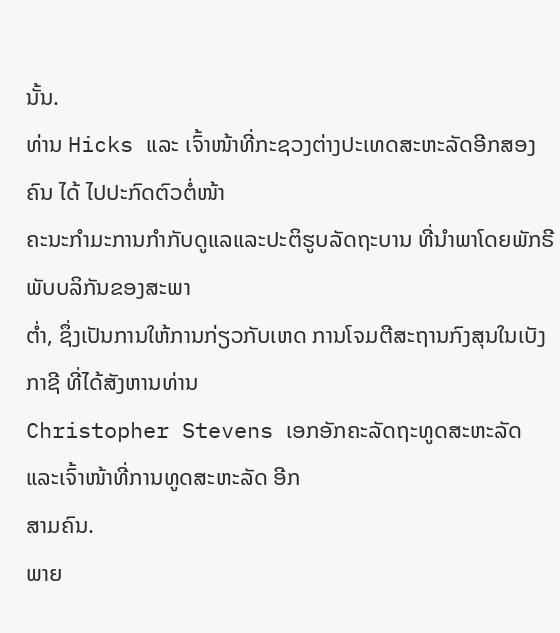ນັ້ນ.
ທ່ານ Hicks ແລະ ເຈົ້າໜ້າທີ່ກະຊວງຕ່າງປະເທດສະຫະລັດອີກສອງຄົນ ໄດ້ ໄປປະກົດຕົວຕໍ່ໜ້າ
ຄະນະກໍາມະການກໍາກັບດູແລແລະປະຕິຮູບລັດຖະບານ ທີ່ນໍາພາໂດຍພັກຣີພັບບລິກັນຂອງສະພາ
ຕໍ່າ, ຊຶ່ງເປັນການໃຫ້ການກ່ຽວກັບເຫດ ການໂຈມຕີສະຖານກົງສຸນໃນເບັງກາຊີ ທີ່ໄດ້ສັງຫານທ່ານ
Christopher Stevens ເອກອັກຄະລັດຖະທູດສະຫະລັດ ແລະເຈົ້າໜ້າທີ່ການທູດສະຫະລັດ ອີກ
ສາມຄົນ.
ພາຍ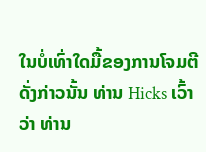ໃນບໍ່ເທົ່າໃດມື້ຂອງການໂຈມຕີດັ່ງກ່າວນັ້ນ ທ່ານ Hicks ເວົ້າວ່າ ທ່ານ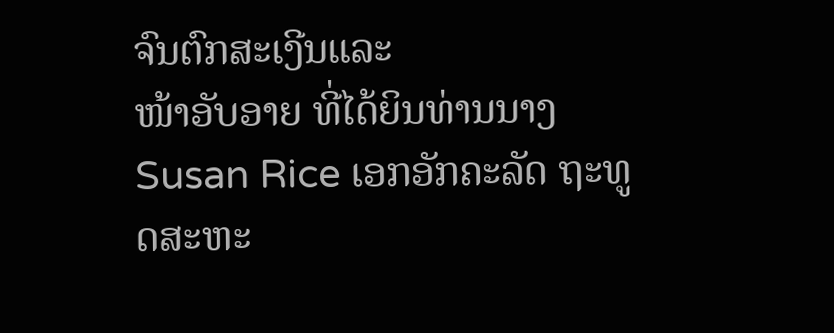ຈົນຕົກສະເງີນແລະ
ໜ້າອັບອາຍ ທີ່ໄດ້ຍິນທ່ານນາງ Susan Rice ເອກອັກຄະລັດ ຖະທູດສະຫະ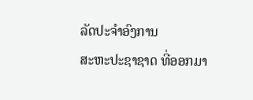ລັດປະຈໍາອົງການ
ສະຫະປະຊາຊາດ ທີ່ອອກມາ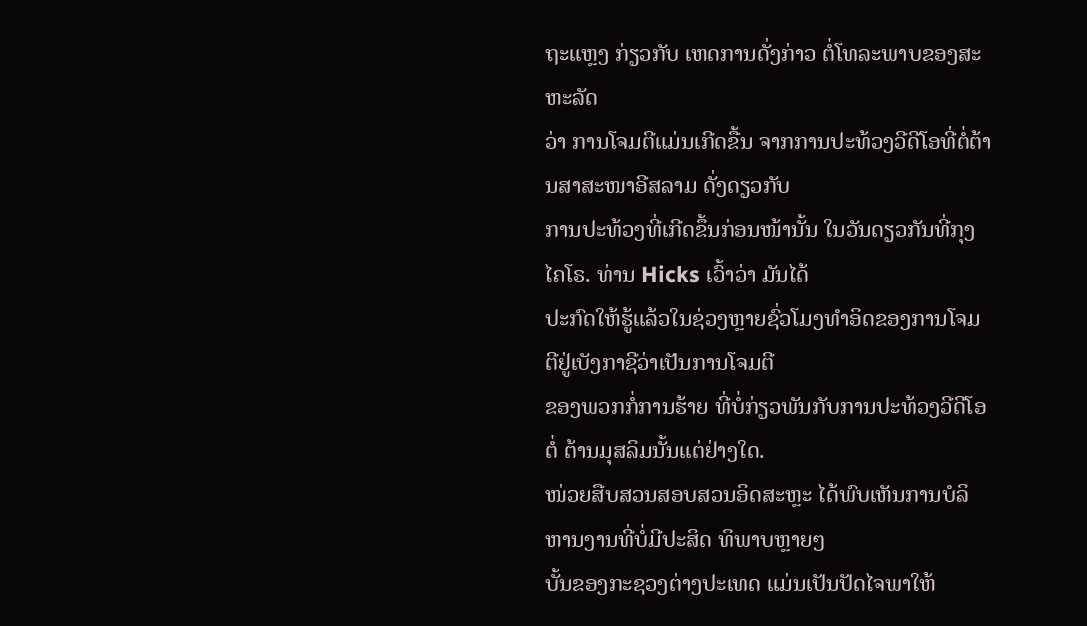ຖະແຫຼງ ກ່ຽວກັບ ເຫດການດັ່ງກ່າວ ຕໍ່ໂທລະພາບຂອງສະຫະລັດ
ວ່າ ການໂຈມຕີແມ່ນເກີດຂື້ນ ຈາກການປະທ້ວງວີດີໂອທີ່ຕໍ່ຕ້ານສາສະໜາອີສລາມ ດັ່ງດຽວກັບ
ການປະທ້ວງທີ່ເກີດຂຶ້ນກ່ອນໜ້ານັ້ນ ໃນວັນດຽວກັນທີ່ກຸງໄຄໂຣ. ທ່ານ Hicks ເວົ້າວ່າ ມັນໄດ້
ປະກົດໃຫ້ຮູ້ແລ້ວໃນຊ່ວງຫຼາຍຊົ່ວໂມງທໍາອິດຂອງການໂຈມຕີຢູ່ເບັງກາຊີວ່າເປັນການໂຈມຕີ
ຂອງພວກກໍ່ການຮ້າຍ ທີ່ບໍ່ກ່ຽວພັນກັບການປະທ້ວງວີດີໂອ ຕໍ່ ຕ້ານມຸສລິມນັ້ນແຕ່ຢ່າງໃດ.
ໜ່ວຍສືບສວນສອບສວນອິດສະຫຼະ ໄດ້ພົບເຫັນການບໍລິຫານງານທີ່ບໍ່ມີປະສິດ ທິພາບຫຼາຍໆ
ບັ້ນຂອງກະຊວງຕ່າງປະເທດ ແມ່ນເປັນປັດໄຈພາໃຫ້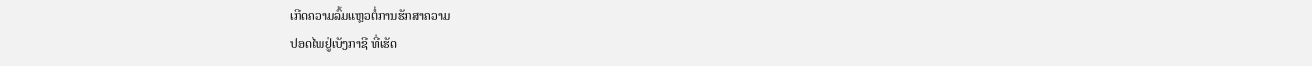ເກີດຄວາມລົ້ມແຫຼວຕໍ່ການຮັກສາຄວາມ
ປອດໄພຢູ່ເບັງກາຊີ ທີ່ເຮັດ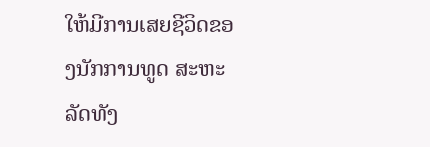ໃຫ້ມີການເສຍຊີວິດຂອງນັກການທູດ ສະຫະລັດທັງ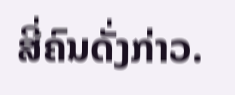ສີ່ຄົນດັ່ງກ່າວ.